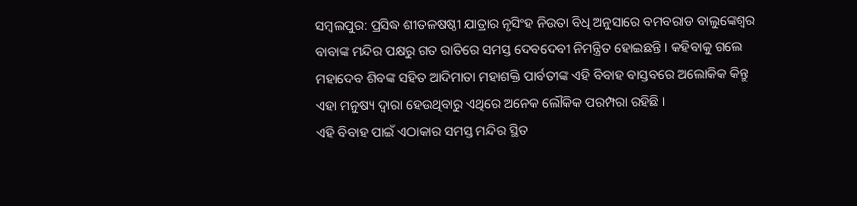ସମ୍ବଲପୁର: ପ୍ରସିଦ୍ଧ ଶୀତଳଷଷ୍ଠୀ ଯାତ୍ରାର ନୃସିଂହ ନିଉତା ବିଧି ଅନୁସାରେ ବମବରାଡ ବାଲୁଙ୍କେଶ୍ୱର ବାବାଙ୍କ ମନ୍ଦିର ପକ୍ଷରୁ ଗତ ରାତିରେ ସମସ୍ତ ଦେବଦେବୀ ନିମନ୍ତ୍ରିତ ହୋଇଛନ୍ତି । କହିବାକୁ ଗଲେ ମହାଦେବ ଶିବଙ୍କ ସହିତ ଆଦିମାତା ମହାଶକ୍ତି ପାର୍ବତୀଙ୍କ ଏହି ବିବାହ ବାସ୍ତବରେ ଅଲୋକିକ କିନ୍ତୁ ଏହା ମନୁଷ୍ୟ ଦ୍ୱାରା ହେଉଥିବାରୁ ଏଥିରେ ଅନେକ ଲୌକିକ ପରମ୍ପରା ରହିଛି ।
ଏହି ବିବାହ ପାଇଁ ଏଠାକାର ସମସ୍ତ ମନ୍ଦିର ସ୍ଥିତ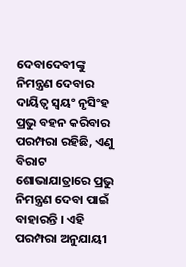ଦେବାଦେବୀଙ୍କୁ ନିମନ୍ତ୍ରଣ ଦେବାର ଦାୟିତ୍ୱ ସ୍ୱୟଂ ନୃସିଂହ ପ୍ରଭୁ ବହନ କରିବାର ପରମ୍ପରା ରହିଛି, ଏଣୁ ବିରାଟ ଶୋଭାଯାତ୍ରାରେ ପ୍ରଭୁ ନିମନ୍ତ୍ରଣ ଦେବା ପାଇଁ ବାହାରନ୍ତି । ଏହି ପରମ୍ପରା ଅନୁଯାୟୀ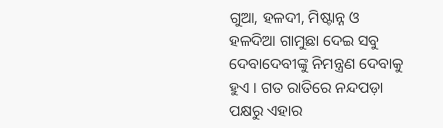ଗୁଆ, ହଳଦୀ, ମିଷ୍ଟାନ୍ନ ଓ ହଳଦିଆ ଗାମୁଛା ଦେଇ ସବୁ ଦେବାଦେବୀଙ୍କୁ ନିମନ୍ତ୍ରଣ ଦେବାକୁ ହୁଏ । ଗତ ରାତିରେ ନନ୍ଦପଡ଼ା ପକ୍ଷରୁ ଏହାର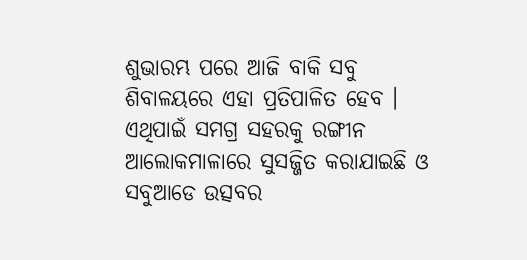ଶୁଭାରମ୍ଭ ପରେ ଆଜି ବାକି ସବୁ ଶିବାଳୟରେ ଏହା ପ୍ରତିପାଳିତ ହେବ । ଏଥିପାଇଁ ସମଗ୍ର ସହରକୁ ରଙ୍ଗୀନ ଆଲୋକମାଳାରେ ସୁସଜ୍ଜିତ କରାଯାଇଛି ଓ ସବୁଆଡେ ଉତ୍ସବର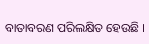ବାତାବରଣ ପରିଲକ୍ଷିତ ହେଉଛି ।